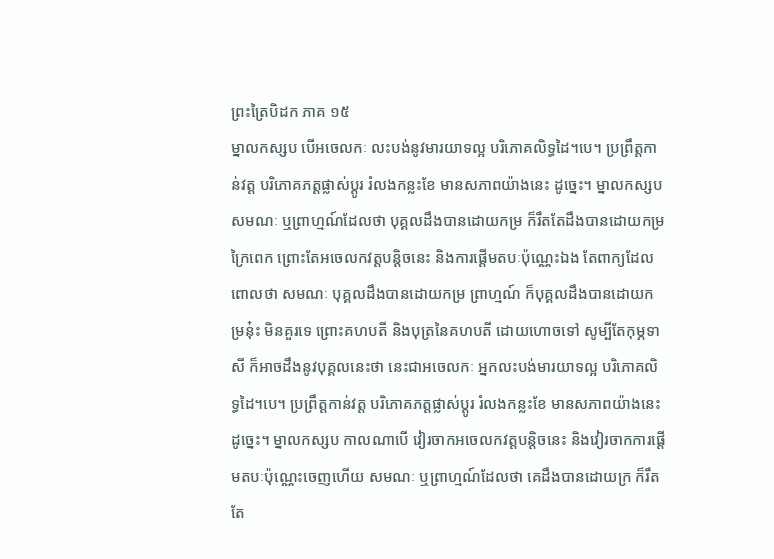ព្រះត្រៃបិដក ភាគ ១៥
ម្នាលកស្សប បើអចេលកៈ លះបង់នូវមារយាទល្អ បរិភោគលិទ្ធដៃ។បេ។ ប្រព្រឹត្តកាន់វត្ត បរិភោគភត្តផ្លាស់ប្តូរ រំលងកន្លះខែ មានសភាពយ៉ាងនេះ ដូច្នេះ។ ម្នាលកស្សប សមណៈ ឬព្រាហ្មណ៍ដែលថា បុគ្គលដឹងបានដោយកម្រ ក៏រឹតតែដឹងបានដោយកម្រក្រៃពេក ព្រោះតែអចេលកវត្តបន្តិចនេះ និងការផ្តើមតបៈប៉ុណ្ណេះឯង តែពាក្យដែលពោលថា សមណៈ បុគ្គលដឹងបានដោយកម្រ ព្រាហ្មណ៍ ក៏បុគ្គលដឹងបានដោយកម្រនុ៎ះ មិនគួរទេ ព្រោះគហបតី និងបុត្រនៃគហបតី ដោយហោចទៅ សូម្បីតែកុម្ភទាសី ក៏អាចដឹងនូវបុគ្គលនេះថា នេះជាអចេលកៈ អ្នកលះបង់មារយាទល្អ បរិភោគលិទ្ធដៃ។បេ។ ប្រព្រឹត្តកាន់វត្ត បរិភោគភត្តផ្លាស់ប្តូរ រំលងកន្លះខែ មានសភាពយ៉ាងនេះ ដូច្នេះ។ ម្នាលកស្សប កាលណាបើ វៀរចាកអចេលកវត្តបន្តិចនេះ និងវៀរចាកការផ្តើមតបៈប៉ុណ្ណេះចេញហើយ សមណៈ ឬព្រាហ្មណ៍ដែលថា គេដឹងបានដោយក្រ ក៏រឹតតែ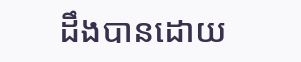ដឹងបានដោយ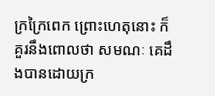ក្រក្រៃពេក ព្រោះហេតុនោះ ក៏គួរនឹងពោលថា សមណៈ គេដឹងបានដោយក្រ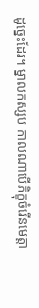ដូច្នេះដែរ។ ម្នាលកស្សប កាលណាបើភិក្ខុចំរើនមេត្តា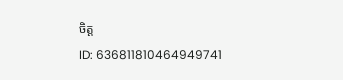ចិត្ត
ID: 636811810464949741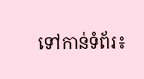ទៅកាន់ទំព័រ៖